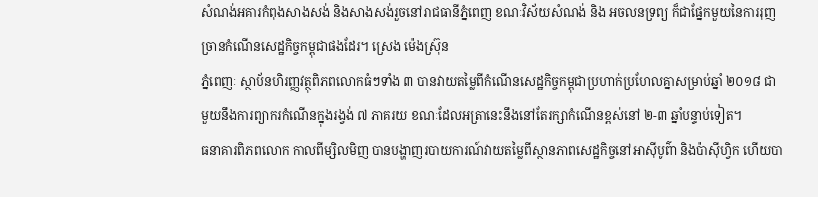សំណង់អគារកំពុងសាងសង់ និងសាងសង់រួចនៅរាជធានីភ្នំពេញ ខណៈវិស័យសំណង់ និង អចលនទ្រព្យ ក៏ជាផ្នែកមួយនៃការរុញច្រានកំណើនសេដ្ឋកិច្ចកម្ពុជាផងដែរ។ ស្រេង ម៉េងស្រ៊ុន
ភ្នំពេញៈ ស្ថាប័នហិរញ្ញវត្ថុពិភពលោកធំៗទាំង ៣ បានវាយតម្លៃពីកំណើនសេដ្ឋកិច្ចកម្ពុជាប្រហាក់ប្រហែលគ្នាសម្រាប់ឆ្នាំ ២០១៨ ជាមួយនឹងការព្យាករកំណើនក្នុងរង្វង់ ៧ ភាគរយ ខណៈដែលអត្រានេះនឹងនៅតែរក្សាកំណើនខ្ពស់នៅ ២-៣ ឆ្នាំបន្ទាប់ទៀត។
ធនាគារពិភពលោក កាលពីម្សិលមិញ បានបង្ហាញរបាយការណ៍វាយតម្លៃពីស្ថានភាពសេដ្ឋកិច្ចនៅអាស៊ីបូព៌ា និងប៉ាស៊ីហ្វិក ហើយបា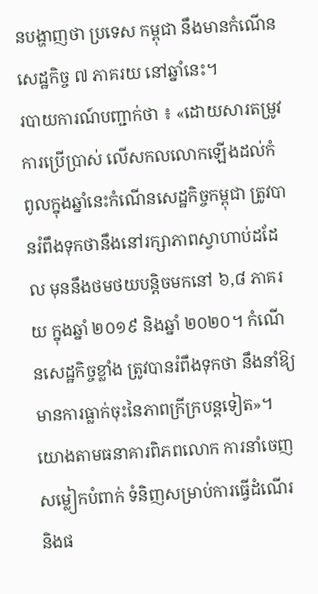នបង្ហាញថា ប្រទេស កម្ពុជា នឹងមានកំណើនសេដ្ឋកិច្ច ៧ ភាគរយ នៅឆ្នាំនេះ។
របាយការណ៍បញ្ជាក់ថា ៖ «ដោយសារតម្រូវការប្រើប្រាស់ លើសកលលោកឡើងដល់កំពូលក្នុងឆ្នាំនេះកំណើនសេដ្ឋកិច្ចកម្ពុជា ត្រូវបានរំពឹងទុកថានឹងនៅរក្សាភាពស្វាហាប់ដដែល មុននឹងថមថយបន្តិចមកនៅ ៦,៨ ភាគរយ ក្នុងឆ្នាំ ២០១៩ និងឆ្នាំ ២០២០។ កំណើនសេដ្ឋកិច្ចខ្លាំង ត្រូវបានរំពឹងទុកថា នឹងនាំឱ្យមានការធ្លាក់ចុះនៃភាពក្រីក្របន្តទៀត»។
យោងតាមធនាគារពិភពលោក ការនាំចេញសម្លៀកបំពាក់ ទំនិញសម្រាប់ការធ្វើដំណើរ និងផ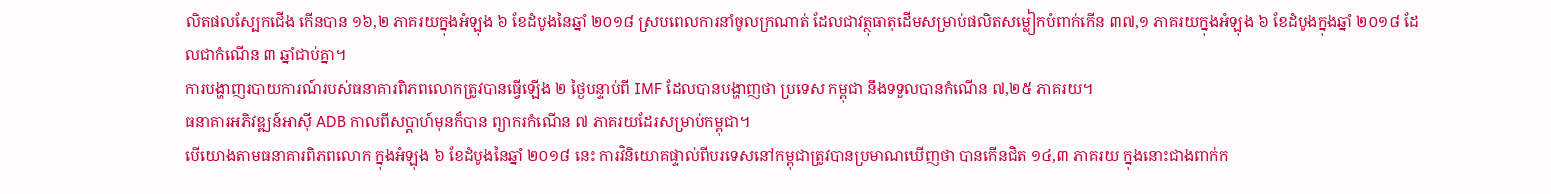លិតផលស្បែកជើង កើនបាន ១៦,២ ភាគរយក្នុងអំឡុង ៦ ខែដំបូងនៃឆ្នាំ ២០១៨ ស្របពេលការនាំចូលក្រណាត់ ដែលជាវត្ថុធាតុដើមសម្រាប់ផលិតសម្លៀកបំពាក់កើន ៣៧,១ ភាគរយក្នុងអំឡុង ៦ ខែដំបូងក្នុងឆ្នាំ ២០១៨ ដែលជាកំណើន ៣ ឆ្នាំជាប់គ្នា។
ការបង្ហាញរបាយការណ៍របស់ធនាគារពិភពលោកត្រូវបានធ្វើឡើង ២ ថ្ងៃបន្ទាប់ពី IMF ដែលបានបង្ហាញថា ប្រទេស កម្ពុជា នឹងទទួលបានកំណើន ៧,២៥ ភាគរយ។
ធនាគារអភិវឌ្ឍន៍អាស៊ី ADB កាលពីសប្តាហ៍មុនក៏បាន ព្យាករកំណើន ៧ ភាគរយដែរសម្រាប់កម្ពុជា។
បើយោងតាមធនាគារពិភពលោក ក្នុងអំឡុង ៦ ខែដំបូងនៃឆ្នាំ ២០១៨ នេះ ការវិនិយោគផ្ទាល់ពីបរទេសនៅកម្ពុជាត្រូវបានប្រមាណឃើញថា បានកើនជិត ១៤,៣ ភាគរយ ក្នុងនោះជាងពាក់ក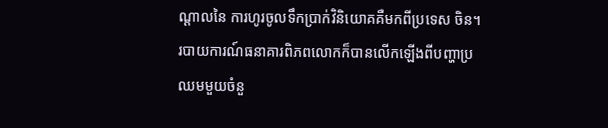ណ្តាលនៃ ការហូរចូលទឹកប្រាក់វិនិយោគគឺមកពីប្រទេស ចិន។
របាយការណ៍ធនាគារពិភពលោកក៏បានលើកឡើងពីបញ្ហាប្រឈមមួយចំនួ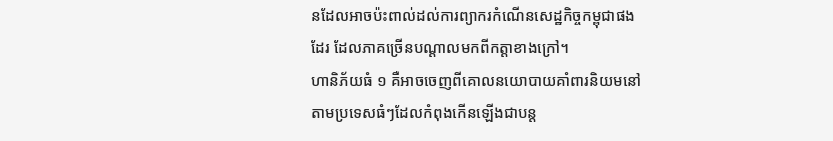នដែលអាចប៉ះពាល់ដល់ការព្យាករកំណើនសេដ្ឋកិច្ចកម្ពុជាផងដែរ ដែលភាគច្រើនបណ្តាលមកពីកត្តាខាងក្រៅ។
ហានិភ័យធំ ១ គឺអាចចេញពីគោលនយោបាយគាំពារនិយមនៅតាមប្រទេសធំៗដែលកំពុងកើនឡើងជាបន្ត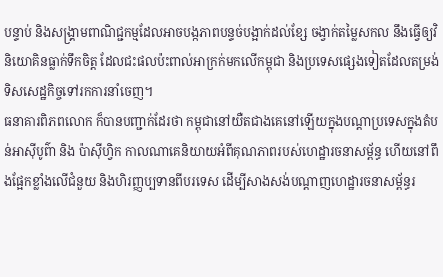បន្ទាប់ និងសង្គ្រាមពាណិជ្ជកម្មដែលអាចបង្កភាពបន្ទច់បង្អាក់ដល់ខ្សែ ចង្វាក់តម្លៃសកល នឹងធ្វើឲ្យវិនិយោគិនធ្លាក់ទឹកចិត្ត ដែលជះផលប៉ះពាល់អាក្រក់មកលើកម្ពុជា និងប្រទេសផ្សេងទៀតដែលតម្រង់ទិសសេដ្ឋកិច្ចទៅរកការនាំចេញ។
ធនាគារពិភពលោក ក៏បានបញ្ជាក់ដែរថា កម្ពុជានៅយឺតជាងគេនៅឡើយក្នុងបណ្តាប្រទេសក្នុងតំបន់អាស៊ីបូព៌ា និង ប៉ាស៊ីហ្វិក កាលណាគេនិយាយអំពីគុណភាពរបស់ហេដ្ឋារចនាសម្ព័ន្ធ ហើយនៅពឹងផ្អែកខ្លាំងលើជំនួយ និងហិរញ្ញប្បទានពីបរទេស ដើម្បីសាងសង់បណ្តាញហេដ្ឋារចនាសម្ព័ន្ធរ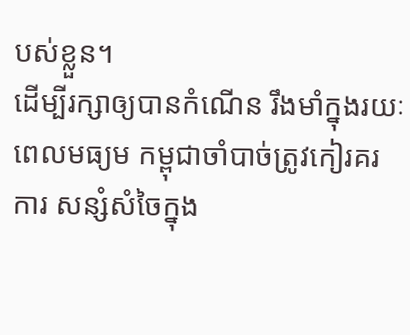បស់ខ្លួន។
ដើម្បីរក្សាឲ្យបានកំណើន រឹងមាំក្នុងរយៈពេលមធ្យម កម្ពុជាចាំបាច់ត្រូវកៀរគរការ សន្សំសំចៃក្នុង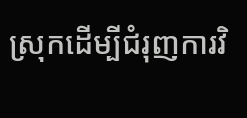ស្រុកដើម្បីជំរុញការវិ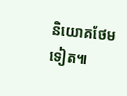និយោគថែមទៀត៕